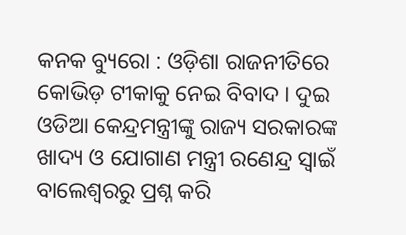କନକ ବ୍ୟୁରୋ : ଓଡ଼ିଶା ରାଜନୀତିରେ କୋଭିଡ଼ ଟୀକାକୁ ନେଇ ବିବାଦ । ଦୁଇ ଓଡିଆ କେନ୍ଦ୍ରମନ୍ତ୍ରୀଙ୍କୁ ରାଜ୍ୟ ସରକାରଙ୍କ ଖାଦ୍ୟ ଓ ଯୋଗାଣ ମନ୍ତ୍ରୀ ରଣେନ୍ଦ୍ର ସ୍ୱାଇଁ ବାଲେଶ୍ୱରରୁ ପ୍ରଶ୍ନ କରି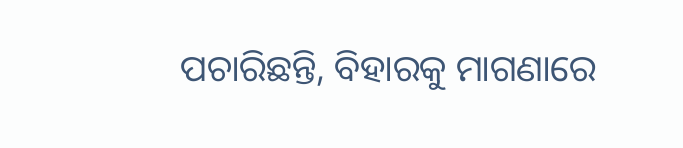ପଚାରିଛନ୍ତି, ବିହାରକୁ ମାଗଣାରେ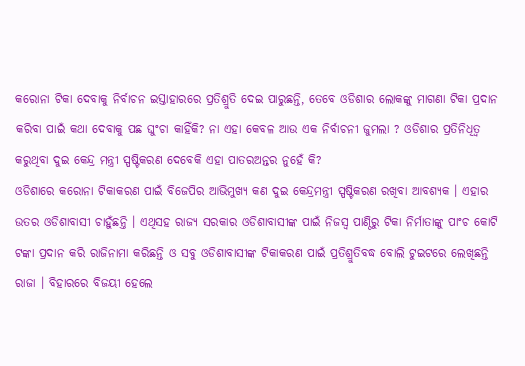କରୋନା ଟିକା ଦେବାକୁ ନିର୍ବାଚନ ଇସ୍ତାହାରରେ ପ୍ରତିଶ୍ରୁତି ଦେଇ ପାରୁଛନ୍ତି, ତେବେ ଓଡିଶାର ଲୋକଙ୍କୁ ମାଗଣା ଟିକା ପ୍ରଦାନ କରିବା ପାଇଁ କଥା ଦେବାକୁ ପଛ ଘୁଂଚା କାହିଁକି? ନା ଏହା କେବଳ ଆଉ ଏକ ନିର୍ବାଚନୀ ଜୁମଲା ? ଓଡିଶାର ପ୍ରତିନିଧିତ୍ୱ କରୁଥିବା ଦୁଇ କେନ୍ଦ୍ର ମନ୍ତ୍ରୀ ସ୍ପଷ୍ଟିକରଣ ଦେବେକି ଏହା ପାତରଅନ୍ତର ନୁହେଁ କି?
ଓଡିଶାରେ କରୋନା ଟିକାକରଣ ପାଇଁ ବିଜେପିର ଆଭିମୁଖ୍ୟ କଣ ଦୁଇ କେନ୍ଦ୍ରମନ୍ତ୍ରୀ ସ୍ପଷ୍ଟିକରଣ ରଖିବା ଆବଶ୍ୟକ । ଏହାର ଉତର ଓଡିଶାବାସୀ ଚାହୁଁଛନ୍ତି । ଏଥିସହ ରାଜ୍ୟ ସରକାର ଓଡିଶାବାସୀଙ୍କ ପାଇଁ ନିଜସ୍ୱ ପାଣ୍ଠିରୁ ଟିକା ନିର୍ମାତାଙ୍କୁ ପାଂଚ କୋଟି ଟଙ୍କା ପ୍ରଦାନ କରି ରାଜିନାମା କରିଛନ୍ତି ଓ ସବୁ ଓଡିଶାବାସୀଙ୍କ ଟିକାକରଣ ପାଇଁ ପ୍ରତିଶ୍ରୁତିବଦ୍ଧ ବୋଲି ଟୁଇଟରେ ଲେଖିଛନ୍ତି ରାଜା । ବିହାରରେ ବିଜୟୀ ହେଲେ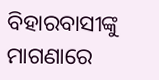ବିହାରବାସୀଙ୍କୁ ମାଗଣାରେ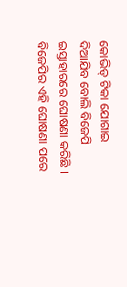କୋଭିଡ୍ ଟିକା ଯୋଗାଇ ଦିଆଯିବ ବୋଲି ବିଜେପି ଇସ୍ତାହାରରେ ଘୋଷଣା କରିଛି । ବିଜେପିର ଏହି ଘୋଷଣା ପରେ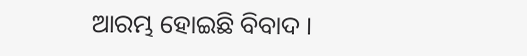ଆରମ୍ଭ ହୋଇଛି ବିବାଦ ।